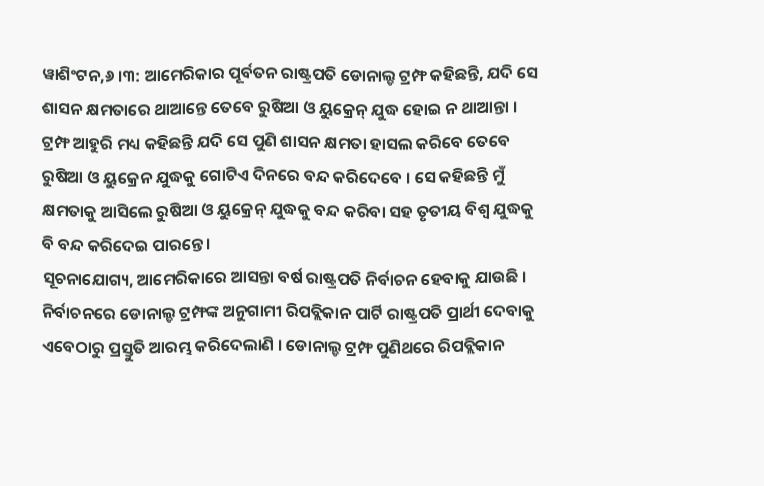ୱାଶିଂଟନ,୬ ।୩: ଆମେରିକାର ପୂର୍ବତନ ରାଷ୍ଟ୍ରପତି ଡୋନାଲ୍ଡ ଟ୍ରମ୍ଫ କହିଛନ୍ତି, ଯଦି ସେ ଶାସନ କ୍ଷମତାରେ ଥାଆନ୍ତେ ତେବେ ରୁଷିଆ ଓ ୟୁକ୍ରେନ୍ ଯୁଦ୍ଧ ହୋଇ ନ ଥାଆନ୍ତା । ଟ୍ରମ୍ଫ ଆହୁରି ମଧ୍ୟ କହିଛନ୍ତି ଯଦି ସେ ପୁଣି ଶାସନ କ୍ଷମତା ହାସଲ କରିବେ ତେବେ ରୁଷିଆ ଓ ୟୁକ୍ରେନ ଯୁଦ୍ଧକୁ ଗୋଟିଏ ଦିନରେ ବନ୍ଦ କରିଦେବେ । ସେ କହିଛନ୍ତି ମୁଁ କ୍ଷମତାକୁ ଆସିଲେ ରୁଷିଆ ଓ ୟୁକ୍ରେନ୍ ଯୁଦ୍ଧକୁ ବନ୍ଦ କରିବା ସହ ତୃତୀୟ ବିଶ୍ୱ ଯୁଦ୍ଧକୁ ବି ବନ୍ଦ କରିଦେଇ ପାରନ୍ତେ ।
ସୂଚନାଯୋଗ୍ୟ, ଆମେରିକାରେ ଆସନ୍ତା ବର୍ଷ ରାଷ୍ଟ୍ରପତି ନିର୍ବାଚନ ହେବାକୁ ଯାଉଛି । ନିର୍ବାଚନରେ ଡୋନାଲ୍ଡ ଟ୍ରମ୍ଫଙ୍କ ଅନୁଗାମୀ ରିପବ୍ଲିକାନ ପାର୍ଟି ରାଷ୍ଟ୍ରପତି ପ୍ରାର୍ଥୀ ଦେବାକୁ ଏବେଠାରୁ ପ୍ରସ୍ତୁତି ଆରମ୍ଭ କରିଦେଲାଣି । ଡୋନାଲ୍ଡ ଟ୍ରମ୍ଫ ପୁଣିଥରେ ରିପବ୍ଲିକାନ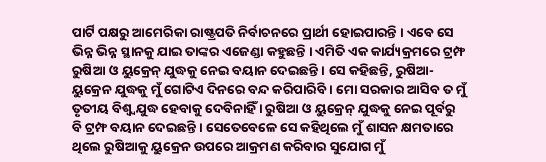ପାର୍ଟି ପକ୍ଷରୁ ଆମେରିକା ରାଷ୍ଟ୍ରପତି ନିର୍ବାଚନରେ ପ୍ରାର୍ଥୀ ହୋଇପାରନ୍ତି । ଏବେ ସେ ଭିନ୍ନ ଭିନ୍ନ ସ୍ଥାନକୁ ଯାଇ ତାଙ୍କର ଏଜେଣ୍ଡା କହୁଛନ୍ତି । ଏମିତି ଏକ କାର୍ଯ୍ୟକ୍ରମରେ ଟ୍ରମ୍ଫ ରୁଷିଆ ଓ ୟୁକ୍ରେନ୍ ଯୁଦ୍ଧକୁ ନେଇ ବୟାନ ଦେଇଛନ୍ତି । ସେ କହିଛନ୍ତି, ରୁଷିଆ-ୟୁକ୍ରେନ ଯୁଦ୍ଧକୁ ମୁଁ ଗୋଟିଏ ଦିନରେ ବନ୍ଦ କରିପାରିବି । ମୋ ସରକାର ଆସିବ ତ ମୁଁ ତୃତୀୟ ବିଶ୍ୱ୍ୱଯୁଦ୍ଧ ହେବାକୁ ଦେବିନାହିଁ । ରୁଷିଆ ଓ ୟୁକ୍ରେନ୍ ଯୁଦ୍ଧକୁ ନେଇ ପୂର୍ବରୁ ବି ଟ୍ରମ୍ଫ ବୟାନ ଦେଇଛନ୍ତି । ସେତେବେଳେ ସେ କହିଥିଲେ ମୁଁ ଶାସନ କ୍ଷମତାରେ ଥିଲେ ରୁଷିଆକୁ ୟୁକ୍ରେନ ଉପରେ ଆକ୍ରମଣ କରିବାର ସୁଯୋଗ ମୁଁ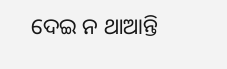ଦେଇ ନ ଥାଆନ୍ତି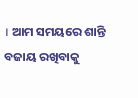। ଆମ ସମୟରେ ଶାନ୍ତି ବଜାୟ ରଖିବାକୁ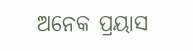ଅନେକ ପ୍ରୟାସ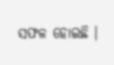ସଫଳ ହୋଇଛି ।